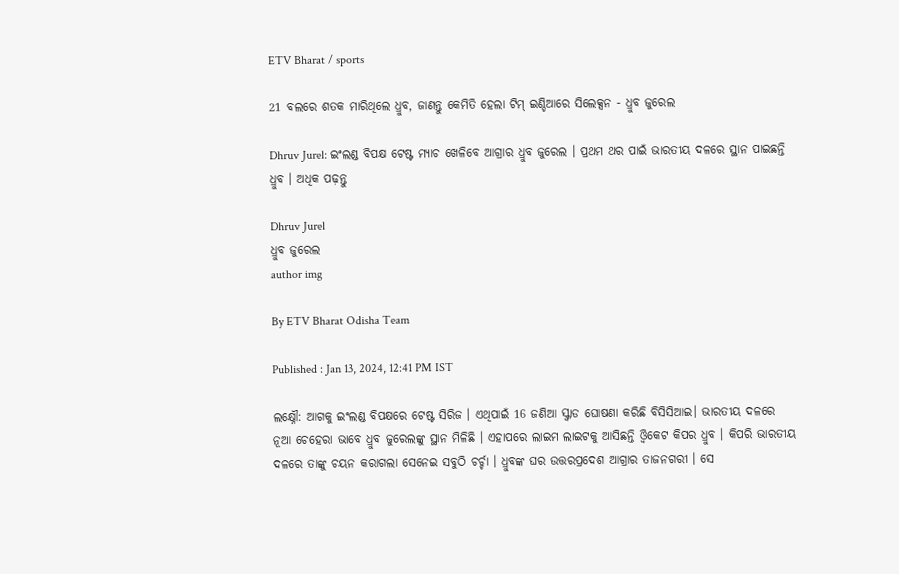ETV Bharat / sports

21 ବଲରେ ଶତକ ମାରିଥିଲେ ଧ୍ରୁବ, ଜାଣନ୍ତୁ କେମିତି ହେଲା ଟିମ୍ ଇଣ୍ଡିଆରେ ସିଲେକ୍ସନ - ଧ୍ରୁବ ଜୁରେଲ

Dhruv Jurel: ଇଂଲଣ୍ଡ ବିପକ୍ଷ ଟେଷ୍ଟ ମ୍ୟାଚ ଖେଳିବେ ଆଗ୍ରାର ଧ୍ରୁବ ଜୁରେଲ । ପ୍ରଥମ ଥର ପାଇଁ ଭାରତୀୟ ଦଳରେ ସ୍ଥାନ ପାଇଛନ୍ତି ଧ୍ରୁବ । ଅଧିକ ପଢ଼ନ୍ତୁ

Dhruv Jurel
ଧ୍ରୁବ ଜୁରେଲ
author img

By ETV Bharat Odisha Team

Published : Jan 13, 2024, 12:41 PM IST

ଲକ୍ଷ୍ନୌ: ଆଗକୁ ଇଂଲଣ୍ଡ ବିପକ୍ଷରେ ଟେଷ୍ଟ ସିରିଜ । ଏଥିପାଇଁ 16 ଜଣିଆ ସ୍କ୍ବାଡ ଘୋଷଣା କରିଛି ବିସିସିଆଇ। ଭାରତୀୟ ଦଳରେ ନୂଆ ଚେହେରା ଭାବେ ଧ୍ରୁବ ଜୁରେଲଙ୍କୁ ସ୍ଥାନ ମିଳିଛି । ଏହାପରେ ଲାଇମ ଲାଇଟକୁ ଆସିଛନ୍ତି ଓ୍ବିକେଟ କିପର ଧ୍ରୁବ । କିପରି ଭାରତୀୟ ଦଳରେ ତାଙ୍କୁ ଚୟନ କରାଗଲା ସେନେଇ ସବୁଠି ଚର୍ଚ୍ଚା । ଧ୍ରୁବଙ୍କ ଘର ଉତ୍ତରପ୍ରଦେଶ ଆଗ୍ରାର ତାଜନଗରୀ । ସେ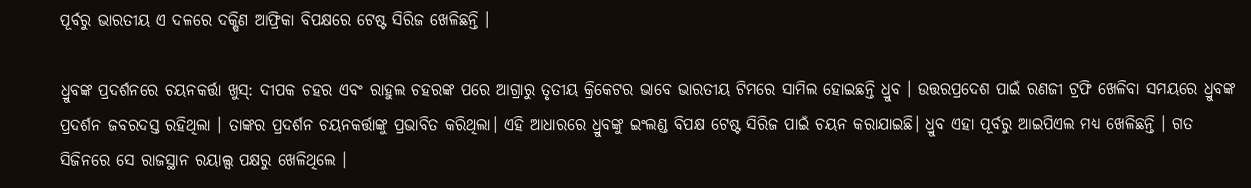ପୂର୍ବରୁ ଭାରତୀୟ ଏ ଦଳରେ ଦକ୍ଷିଣ ଆଫ୍ରିକା ବିପକ୍ଷରେ ଟେଷ୍ଟ ସିରିଜ ଖେଳିଛନ୍ତି ।

ଧ୍ରୁବଙ୍କ ପ୍ରଦର୍ଶନରେ ଚୟନକର୍ତ୍ତା ଖୁସ୍: ଦୀପକ ଚହର ଏବଂ ରାହୁଲ ଚହରଙ୍କ ପରେ ଆଗ୍ରାରୁ ତୃତୀୟ କ୍ରିକେଟର ଭାବେ ଭାରତୀୟ ଟିମରେ ସାମିଲ ହୋଇଛନ୍ତି ଧ୍ରୁବ । ଉତ୍ତରପ୍ରଦେଶ ପାଇଁ ରଣଜୀ ଟ୍ରଫି ଖେଳିବା ସମୟରେ ଧ୍ରୁବଙ୍କ ପ୍ରଦର୍ଶନ ଜବରଦସ୍ତ ରହିଥିଲା । ତାଙ୍କର ପ୍ରଦର୍ଶନ ଚୟନକର୍ତ୍ତାଙ୍କୁ ପ୍ରଭାବିତ କରିଥିଲା। ଏହି ଆଧାରରେ ଧ୍ରୁବଙ୍କୁ ଇଂଲଣ୍ଡ ବିପକ୍ଷ ଟେଷ୍ଟ ସିରିଜ ପାଇଁ ଚୟନ କରାଯାଇଛି। ଧ୍ରୁବ ଏହା ପୂର୍ବରୁ ଆଇପିଏଲ ମଧ୍ୟ ଖେଳିଛନ୍ତି । ଗତ ସିଜିନରେ ସେ ରାଜସ୍ଥାନ ରୟାଲ୍ସ ପକ୍ଷରୁ ଖେଳିଥିଲେ ।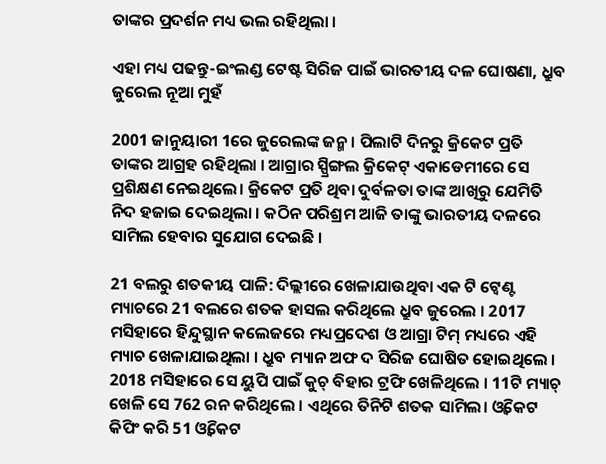ତାଙ୍କର ପ୍ରଦର୍ଶନ ମଧ୍ୟ ଭଲ ରହିଥିଲା ।

ଏହା ମଧ୍ୟ ପଢନ୍ତୁ-ଇଂଲଣ୍ଡ ଟେଷ୍ଟ ସିରିଜ ପାଇଁ ଭାରତୀୟ ଦଳ ଘୋଷଣା, ଧ୍ରୁବ ଜୁରେଲ ନୂଆ ମୁହଁ

2001 ଜାନୁୟାରୀ 1ରେ ଜୁରେଲଙ୍କ ଜନ୍ମ । ପିଲାଟି ଦିନରୁ କ୍ରିକେଟ ପ୍ରତି ତାଙ୍କର ଆଗ୍ରହ ରହିଥିଲା । ଆଗ୍ରାର ସ୍ପ୍ରିଙ୍ଗଲ କ୍ରିକେଟ୍ ଏକାଡେମୀରେ ସେ ପ୍ରଶିକ୍ଷଣ ନେଇଥିଲେ। କ୍ରିକେଟ ପ୍ରତି ଥିବା ଦୁର୍ବଳତା ତାଙ୍କ ଆଖିରୁ ଯେମିତି ନିଦ ହଜାଇ ଦେଇଥିଲା । କଠିନ ପରିଶ୍ରମ ଆଜି ତାଙ୍କୁ ଭାରତୀୟ ଦଳରେ ସାମିଲ ହେବାର ସୁଯୋଗ ଦେଇଛି ।

21 ବଲରୁ ଶତକୀୟ ପାଳି: ଦିଲ୍ଲୀରେ ଖେଳାଯାଉଥିବା ଏକ ଟି ଟ୍ବେଣ୍ଟ ମ୍ୟାଚରେ 21 ବଲରେ ଶତକ ହାସଲ କରିଥିଲେ ଧ୍ରୁବ ଜୁରେଲ । 2017 ମସିହାରେ ହିନ୍ଦୁସ୍ଥାନ କଲେଜରେ ମଧ୍ୟପ୍ରଦେଶ ଓ ଆଗ୍ରା ଟିମ୍ ମଧ୍ୟରେ ଏହି ମ୍ୟାଚ ଖେଳାଯାଇଥିଲା । ଧ୍ରୁବ ମ୍ୟାନ ଅଫ ଦ ସିରିଜ ଘୋଷିତ ହୋଇଥିଲେ । 2018 ମସିହାରେ ସେ ୟୁପି ପାଇଁ କୁଚ୍ ବିହାର ଟ୍ରଫି ଖେଳିଥିଲେ । 11ଟି ମ୍ୟାଚ୍ ଖେଳି ସେ 762 ରନ କରିଥିଲେ । ଏଥିରେ ତିନିଟି ଶତକ ସାମିଲ। ଓ୍ବିକେଟ କିପିଂ କରି 51 ଓ୍ବିକେଟ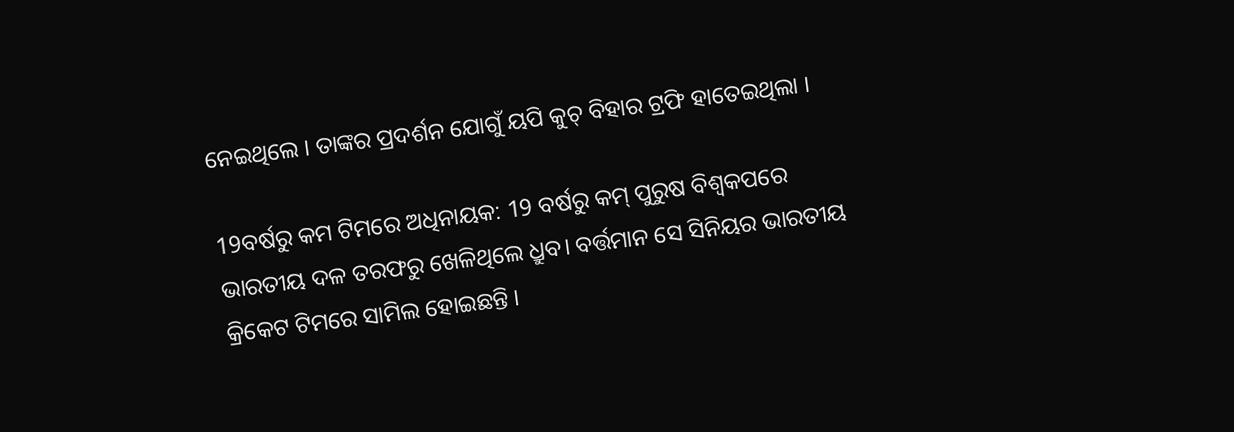ନେଇଥିଲେ । ତାଙ୍କର ପ୍ରଦର୍ଶନ ଯୋଗୁଁ ୟପି କୁଚ୍ ବିହାର ଟ୍ରଫି ହାତେଇଥିଲା ।

19ବର୍ଷରୁ କମ ଟିମରେ ଅଧିନାୟକ: 19 ବର୍ଷରୁ କମ୍ ପୁରୁଷ ବିଶ୍ବକପରେ ଭାରତୀୟ ଦଳ ତରଫରୁ ଖେଳିଥିଲେ ଧ୍ରୁବ। ବର୍ତ୍ତମାନ ସେ ସିନିୟର ଭାରତୀୟ କ୍ରିକେଟ ଟିମରେ ସାମିଲ ହୋଇଛନ୍ତି ।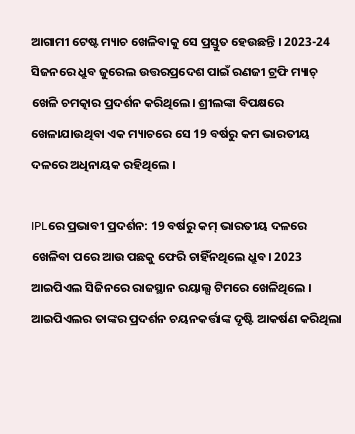ଆଗାମୀ ଟେଷ୍ଟ ମ୍ୟାଚ ଖେଳିବାକୁ ସେ ପ୍ରସ୍ତୁତ ହେଉଛନ୍ତି । 2023-24 ସିଜନରେ ଧ୍ରୁବ ଜୁରେଲ ଉତ୍ତରପ୍ରଦେଶ ପାଇଁ ରଣଜୀ ଟ୍ରଫି ମ୍ୟାଚ୍ ଖେଳି ଚମତ୍କାର ପ୍ରଦର୍ଶନ କରିଥିଲେ। ଶ୍ରୀଲଙ୍କା ବିପକ୍ଷରେ ଖେଳାଯାଉଥିବା ଏକ ମ୍ୟାଚରେ ସେ 19 ବର୍ଷରୁ କମ ଭାରତୀୟ ଦଳରେ ଅଧିନାୟକ ରହିଥିଲେ ।

IPLରେ ପ୍ରଭାବୀ ପ୍ରଦର୍ଶନ: 19 ବର୍ଷରୁ କମ୍ ଭାରତୀୟ ଦଳରେ ଖେଳିବା ପରେ ଆଉ ପଛକୁ ଫେରି ଚାହିଁନଥିଲେ ଧ୍ରୁବ। 2023 ଆଇପିଏଲ ସିଜିନରେ ରାଜସ୍ଥାନ ରୟାଲ୍ସ ଟିମରେ ଖେଳିଥିଲେ । ଆଇପିଏଲର ତାଙ୍କର ପ୍ରଦର୍ଶନ ଚୟନକର୍ତ୍ତାଙ୍କ ଦୃଷ୍ଟି ଆକର୍ଷଣ କରିଥିଲା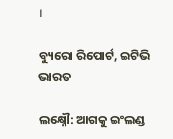।

ବ୍ୟୁରୋ ରିପୋର୍ଟ, ଇଟିଭି ଭାରତ

ଲକ୍ଷ୍ନୌ: ଆଗକୁ ଇଂଲଣ୍ଡ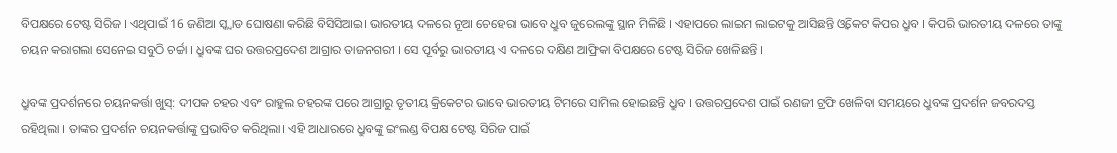ବିପକ୍ଷରେ ଟେଷ୍ଟ ସିରିଜ । ଏଥିପାଇଁ 16 ଜଣିଆ ସ୍କ୍ବାଡ ଘୋଷଣା କରିଛି ବିସିସିଆଇ। ଭାରତୀୟ ଦଳରେ ନୂଆ ଚେହେରା ଭାବେ ଧ୍ରୁବ ଜୁରେଲଙ୍କୁ ସ୍ଥାନ ମିଳିଛି । ଏହାପରେ ଲାଇମ ଲାଇଟକୁ ଆସିଛନ୍ତି ଓ୍ବିକେଟ କିପର ଧ୍ରୁବ । କିପରି ଭାରତୀୟ ଦଳରେ ତାଙ୍କୁ ଚୟନ କରାଗଲା ସେନେଇ ସବୁଠି ଚର୍ଚ୍ଚା । ଧ୍ରୁବଙ୍କ ଘର ଉତ୍ତରପ୍ରଦେଶ ଆଗ୍ରାର ତାଜନଗରୀ । ସେ ପୂର୍ବରୁ ଭାରତୀୟ ଏ ଦଳରେ ଦକ୍ଷିଣ ଆଫ୍ରିକା ବିପକ୍ଷରେ ଟେଷ୍ଟ ସିରିଜ ଖେଳିଛନ୍ତି ।

ଧ୍ରୁବଙ୍କ ପ୍ରଦର୍ଶନରେ ଚୟନକର୍ତ୍ତା ଖୁସ୍: ଦୀପକ ଚହର ଏବଂ ରାହୁଲ ଚହରଙ୍କ ପରେ ଆଗ୍ରାରୁ ତୃତୀୟ କ୍ରିକେଟର ଭାବେ ଭାରତୀୟ ଟିମରେ ସାମିଲ ହୋଇଛନ୍ତି ଧ୍ରୁବ । ଉତ୍ତରପ୍ରଦେଶ ପାଇଁ ରଣଜୀ ଟ୍ରଫି ଖେଳିବା ସମୟରେ ଧ୍ରୁବଙ୍କ ପ୍ରଦର୍ଶନ ଜବରଦସ୍ତ ରହିଥିଲା । ତାଙ୍କର ପ୍ରଦର୍ଶନ ଚୟନକର୍ତ୍ତାଙ୍କୁ ପ୍ରଭାବିତ କରିଥିଲା। ଏହି ଆଧାରରେ ଧ୍ରୁବଙ୍କୁ ଇଂଲଣ୍ଡ ବିପକ୍ଷ ଟେଷ୍ଟ ସିରିଜ ପାଇଁ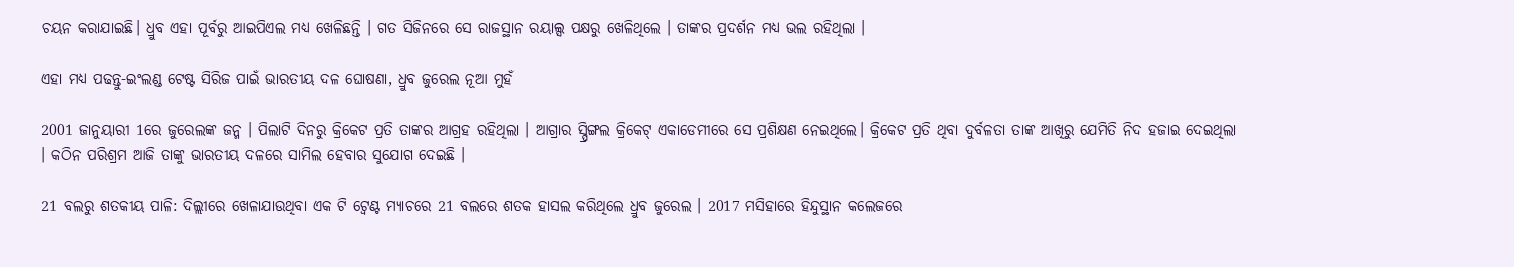ଚୟନ କରାଯାଇଛି। ଧ୍ରୁବ ଏହା ପୂର୍ବରୁ ଆଇପିଏଲ ମଧ୍ୟ ଖେଳିଛନ୍ତି । ଗତ ସିଜିନରେ ସେ ରାଜସ୍ଥାନ ରୟାଲ୍ସ ପକ୍ଷରୁ ଖେଳିଥିଲେ । ତାଙ୍କର ପ୍ରଦର୍ଶନ ମଧ୍ୟ ଭଲ ରହିଥିଲା ।

ଏହା ମଧ୍ୟ ପଢନ୍ତୁ-ଇଂଲଣ୍ଡ ଟେଷ୍ଟ ସିରିଜ ପାଇଁ ଭାରତୀୟ ଦଳ ଘୋଷଣା, ଧ୍ରୁବ ଜୁରେଲ ନୂଆ ମୁହଁ

2001 ଜାନୁୟାରୀ 1ରେ ଜୁରେଲଙ୍କ ଜନ୍ମ । ପିଲାଟି ଦିନରୁ କ୍ରିକେଟ ପ୍ରତି ତାଙ୍କର ଆଗ୍ରହ ରହିଥିଲା । ଆଗ୍ରାର ସ୍ପ୍ରିଙ୍ଗଲ କ୍ରିକେଟ୍ ଏକାଡେମୀରେ ସେ ପ୍ରଶିକ୍ଷଣ ନେଇଥିଲେ। କ୍ରିକେଟ ପ୍ରତି ଥିବା ଦୁର୍ବଳତା ତାଙ୍କ ଆଖିରୁ ଯେମିତି ନିଦ ହଜାଇ ଦେଇଥିଲା । କଠିନ ପରିଶ୍ରମ ଆଜି ତାଙ୍କୁ ଭାରତୀୟ ଦଳରେ ସାମିଲ ହେବାର ସୁଯୋଗ ଦେଇଛି ।

21 ବଲରୁ ଶତକୀୟ ପାଳି: ଦିଲ୍ଲୀରେ ଖେଳାଯାଉଥିବା ଏକ ଟି ଟ୍ବେଣ୍ଟ ମ୍ୟାଚରେ 21 ବଲରେ ଶତକ ହାସଲ କରିଥିଲେ ଧ୍ରୁବ ଜୁରେଲ । 2017 ମସିହାରେ ହିନ୍ଦୁସ୍ଥାନ କଲେଜରେ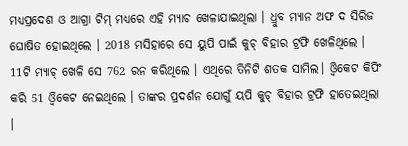ମଧ୍ୟପ୍ରଦେଶ ଓ ଆଗ୍ରା ଟିମ୍ ମଧ୍ୟରେ ଏହି ମ୍ୟାଚ ଖେଳାଯାଇଥିଲା । ଧ୍ରୁବ ମ୍ୟାନ ଅଫ ଦ ସିରିଜ ଘୋଷିତ ହୋଇଥିଲେ । 2018 ମସିହାରେ ସେ ୟୁପି ପାଇଁ କୁଚ୍ ବିହାର ଟ୍ରଫି ଖେଳିଥିଲେ । 11ଟି ମ୍ୟାଚ୍ ଖେଳି ସେ 762 ରନ କରିଥିଲେ । ଏଥିରେ ତିନିଟି ଶତକ ସାମିଲ। ଓ୍ବିକେଟ କିପିଂ କରି 51 ଓ୍ବିକେଟ ନେଇଥିଲେ । ତାଙ୍କର ପ୍ରଦର୍ଶନ ଯୋଗୁଁ ୟପି କୁଚ୍ ବିହାର ଟ୍ରଫି ହାତେଇଥିଲା ।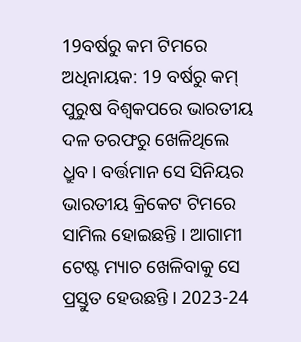19ବର୍ଷରୁ କମ ଟିମରେ ଅଧିନାୟକ: 19 ବର୍ଷରୁ କମ୍ ପୁରୁଷ ବିଶ୍ବକପରେ ଭାରତୀୟ ଦଳ ତରଫରୁ ଖେଳିଥିଲେ ଧ୍ରୁବ। ବର୍ତ୍ତମାନ ସେ ସିନିୟର ଭାରତୀୟ କ୍ରିକେଟ ଟିମରେ ସାମିଲ ହୋଇଛନ୍ତି । ଆଗାମୀ ଟେଷ୍ଟ ମ୍ୟାଚ ଖେଳିବାକୁ ସେ ପ୍ରସ୍ତୁତ ହେଉଛନ୍ତି । 2023-24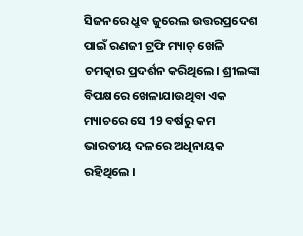ସିଜନରେ ଧ୍ରୁବ ଜୁରେଲ ଉତ୍ତରପ୍ରଦେଶ ପାଇଁ ରଣଜୀ ଟ୍ରଫି ମ୍ୟାଚ୍ ଖେଳି ଚମତ୍କାର ପ୍ରଦର୍ଶନ କରିଥିଲେ। ଶ୍ରୀଲଙ୍କା ବିପକ୍ଷରେ ଖେଳାଯାଉଥିବା ଏକ ମ୍ୟାଚରେ ସେ 19 ବର୍ଷରୁ କମ ଭାରତୀୟ ଦଳରେ ଅଧିନାୟକ ରହିଥିଲେ ।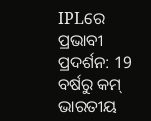IPLରେ ପ୍ରଭାବୀ ପ୍ରଦର୍ଶନ: 19 ବର୍ଷରୁ କମ୍ ଭାରତୀୟ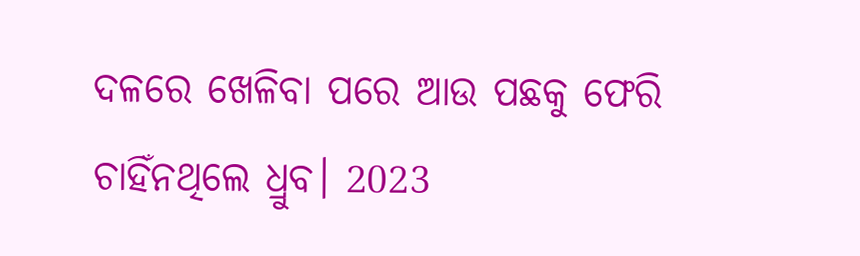ଦଳରେ ଖେଳିବା ପରେ ଆଉ ପଛକୁ ଫେରି ଚାହିଁନଥିଲେ ଧ୍ରୁବ। 2023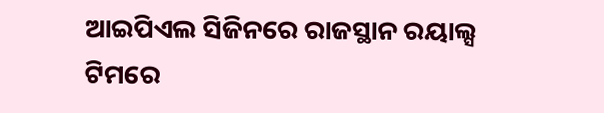ଆଇପିଏଲ ସିଜିନରେ ରାଜସ୍ଥାନ ରୟାଲ୍ସ ଟିମରେ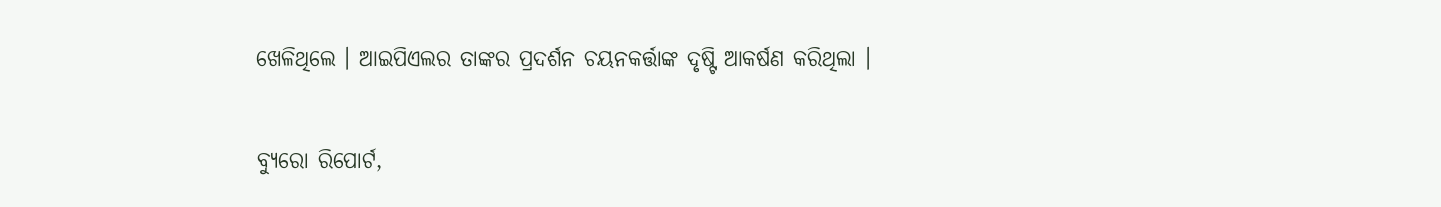ଖେଳିଥିଲେ । ଆଇପିଏଲର ତାଙ୍କର ପ୍ରଦର୍ଶନ ଚୟନକର୍ତ୍ତାଙ୍କ ଦୃଷ୍ଟି ଆକର୍ଷଣ କରିଥିଲା ।

ବ୍ୟୁରୋ ରିପୋର୍ଟ,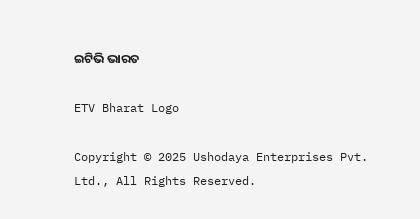ଇଟିଭି ଭାରତ

ETV Bharat Logo

Copyright © 2025 Ushodaya Enterprises Pvt. Ltd., All Rights Reserved.